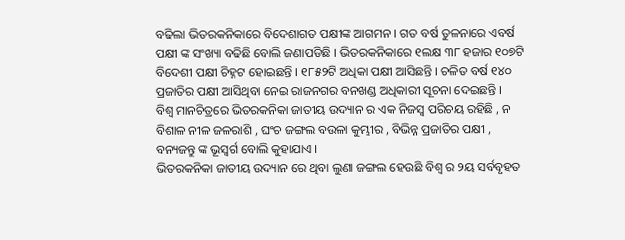ବଢିଲା ଭିତରକନିକାରେ ବିଦେଶାଗତ ପକ୍ଷୀଙ୍କ ଆଗମନ । ଗତ ବର୍ଷ ତୁଳନାରେ ଏବର୍ଷ ପକ୍ଷୀ ଙ୍କ ସଂଖ୍ୟା ବଢିଛି ବୋଲି ଜଣାପଡିଛି । ଭିତରକନିକାରେ ୧ଲକ୍ଷ ୩୮ ହଜାର ୧୦୭ଟି ବିଦେଶୀ ପକ୍ଷୀ ଚିହ୍ନଟ ହୋଇଛନ୍ତି । ୧୮୫୨ଟି ଅଧିକା ପକ୍ଷୀ ଆସିଛନ୍ତି । ଚଳିତ ବର୍ଷ ୧୪୦ ପ୍ରଜାତିର ପକ୍ଷୀ ଆସିଥିବା ନେଇ ରାଜନଗର ବନଖଣ୍ଡ ଅଧିକାରୀ ସୂଚନା ଦେଇଛନ୍ତି ।
ବିଶ୍ୱ ମାନଚିତ୍ରରେ ଭିତରକନିକା ଜାତୀୟ ଉଦ୍ୟାନ ର ଏକ ନିଜସ୍ୱ ପରିଚୟ ରହିଛି , ନ ବିଶାଳ ନୀଳ ଜଳରାଶି , ଘଂଚ ଜଙ୍ଗଲ ବଉଳା କୁମ୍ଭୀର , ବିଭିନ୍ନ ପ୍ରଜାତିର ପକ୍ଷୀ , ବନ୍ୟଜନ୍ତୁ ଙ୍କ ଭୂସ୍ୱର୍ଗ ବୋଲି କୁହାଯାଏ ।
ଭିତରକନିକା ଜାତୀୟ ଉଦ୍ୟାନ ରେ ଥିବା ଲୁଣା ଜଙ୍ଗଲ ହେଉଛି ବିଶ୍ୱ ର ୨ୟ ସର୍ବବୃହତ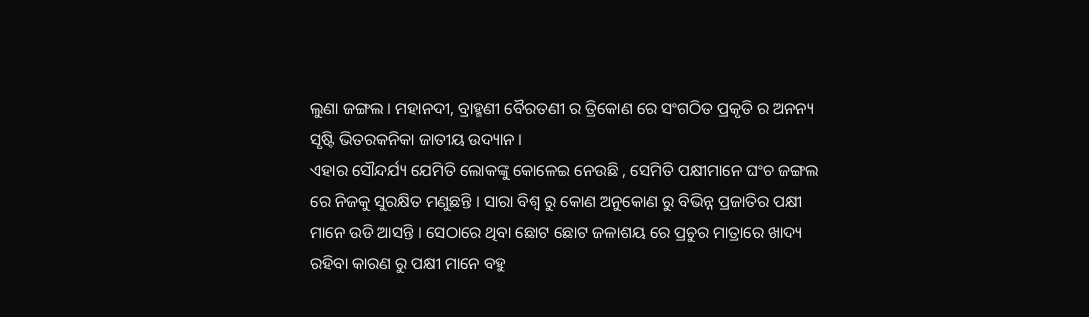ଲୁଣା ଜଙ୍ଗଲ । ମହାନଦୀ, ବ୍ରାହ୍ମଣୀ ବୈରତଣୀ ର ତ୍ରିକୋଣ ରେ ସଂଗଠିତ ପ୍ରକୃତି ର ଅନନ୍ୟ ସୃଷ୍ଟି ଭିତରକନିକା ଜାତୀୟ ଉଦ୍ୟାନ ।
ଏହାର ସୌନ୍ଦର୍ଯ୍ୟ ଯେମିତି ଲୋକଙ୍କୁ କୋଳେଇ ନେଉଛି , ସେମିତି ପକ୍ଷୀମାନେ ଘଂଚ ଜଙ୍ଗଲ ରେ ନିଜକୁ ସୁରକ୍ଷିତ ମଣୁଛନ୍ତି । ସାରା ବିଶ୍ୱ ରୁ କୋଣ ଅନୁକୋଣ ରୁ ବିଭିନ୍ନ ପ୍ରଜାତିର ପକ୍ଷୀ ମାନେ ଉଡି ଆସନ୍ତି । ସେଠାରେ ଥିବା ଛୋଟ ଛୋଟ ଜଳାଶୟ ରେ ପ୍ରଚୁର ମାତ୍ରାରେ ଖାଦ୍ୟ ରହିବା କାରଣ ରୁ ପକ୍ଷୀ ମାନେ ବହୁ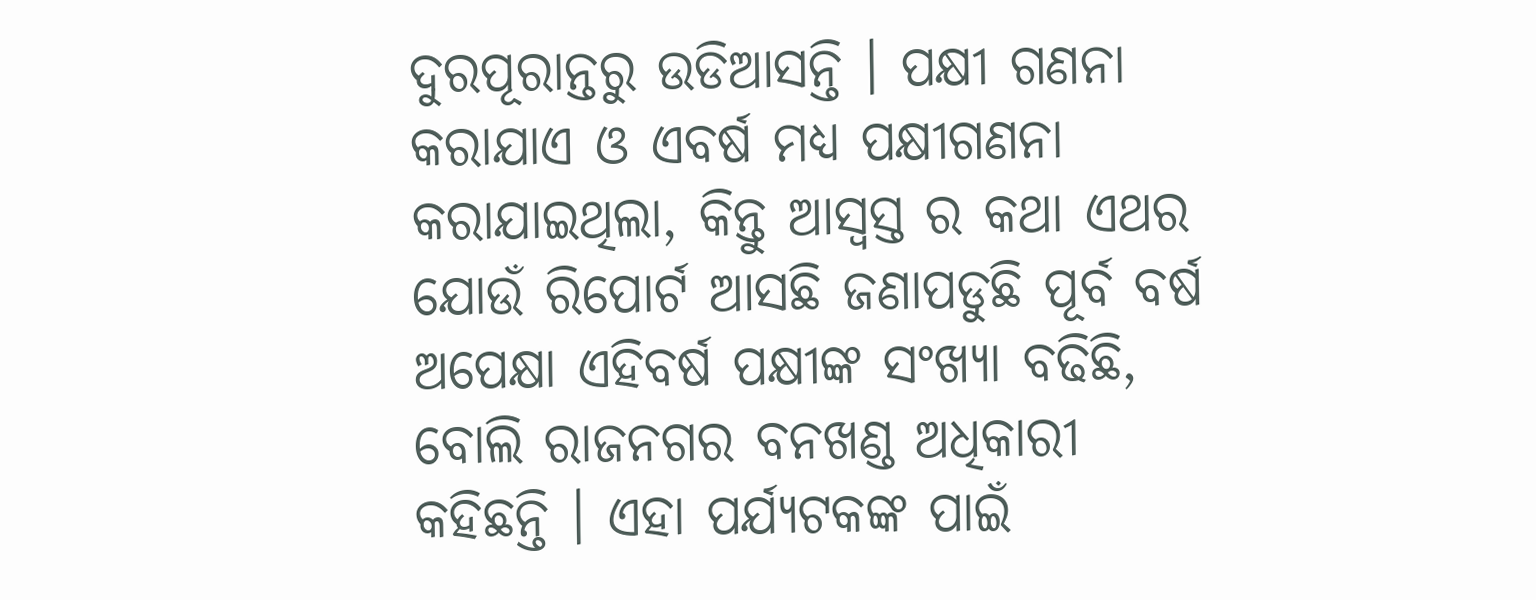ଦୁରପୂରାନ୍ତରୁ ଉଡିଆସନ୍ତି । ପକ୍ଷୀ ଗଣନା କରାଯାଏ ଓ ଏବର୍ଷ ମଧ୍ୟ ପକ୍ଷୀଗଣନା କରାଯାଇଥିଲା, କିନ୍ତୁ ଆସ୍ୱସ୍ତ ର କଥା ଏଥର ଯୋଉଁ ରିପୋର୍ଟ ଆସଛି ଜଣାପଡୁଛି ପୂର୍ବ ବର୍ଷ ଅପେକ୍ଷା ଏହିବର୍ଷ ପକ୍ଷୀଙ୍କ ସଂଖ୍ୟା ବଢିଛି, ବୋଲି ରାଜନଗର ବନଖଣ୍ଡ ଅଧିକାରୀ କହିଛନ୍ତି । ଏହା ପର୍ଯ୍ୟଟକଙ୍କ ପାଇଁ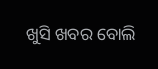ଖୁସି ଖବର ବୋଲି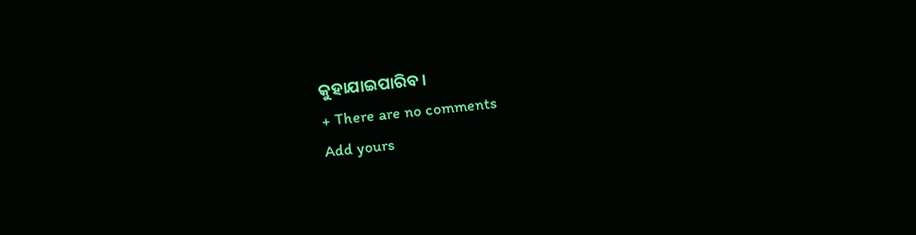କୁହାଯାଇପାରିବ ।
+ There are no comments
Add yours